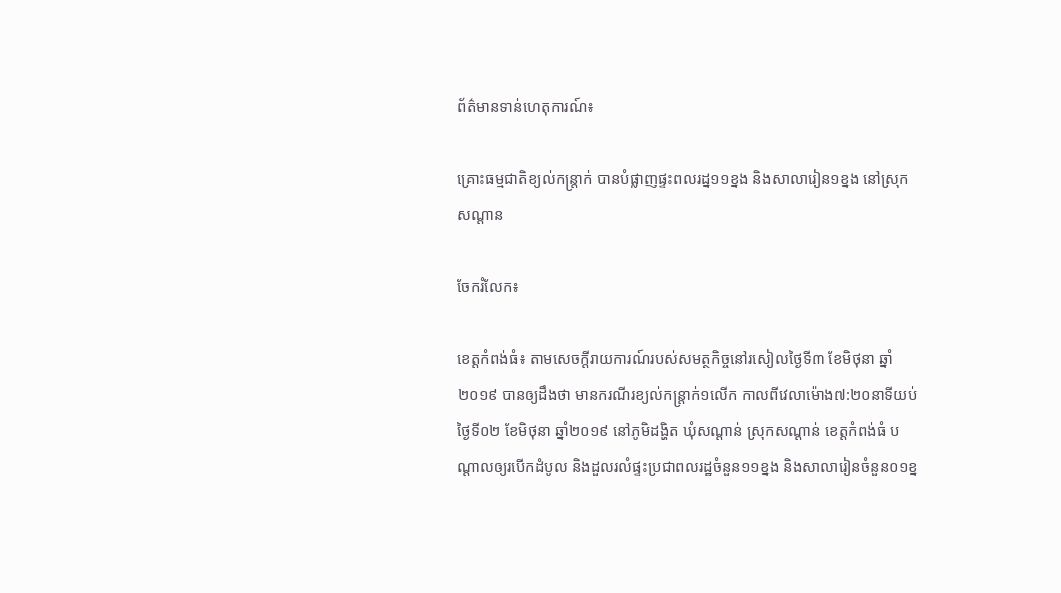ព័ត៌មានទាន់ហេតុការណ៍៖

គ្រោះធម្មជាតិខ្យល់កន្រ្ដាក់ បានបំផ្លាញផ្ទះពលរដ្ន១១ខ្នង និងសាលារៀន១ខ្នង នៅស្រុកសណ្ដាន

ចែករំលែក៖

ខេត្តកំពង់ធំ៖ តាមសេចក្ដីរាយការណ៍របស់សមត្ថកិច្ចនៅរសៀលថ្ងៃទី៣ ខែមិថុនា ឆ្នាំ២០១៩ បានឲ្យដឹងថា មានករណីរខ្យល់កន្រ្ដាក់១លើក កាលពីវេលាម៉ោង៧:២០នាទីយប់ ថ្ងៃទី០២ ខែមិថុនា ឆ្នាំ២០១៩ នៅភូមិដង្ហិត ឃុំសណ្ដាន់ ស្រុកសណ្ដាន់ ខេត្ដកំពង់ធំ បណ្ដាលឲ្យរបើកដំបូល និងដួលរលំផ្ទះប្រជាពលរដ្ឋចំនួន១១ខ្នង និងសាលារៀនចំនួន០១ខ្ន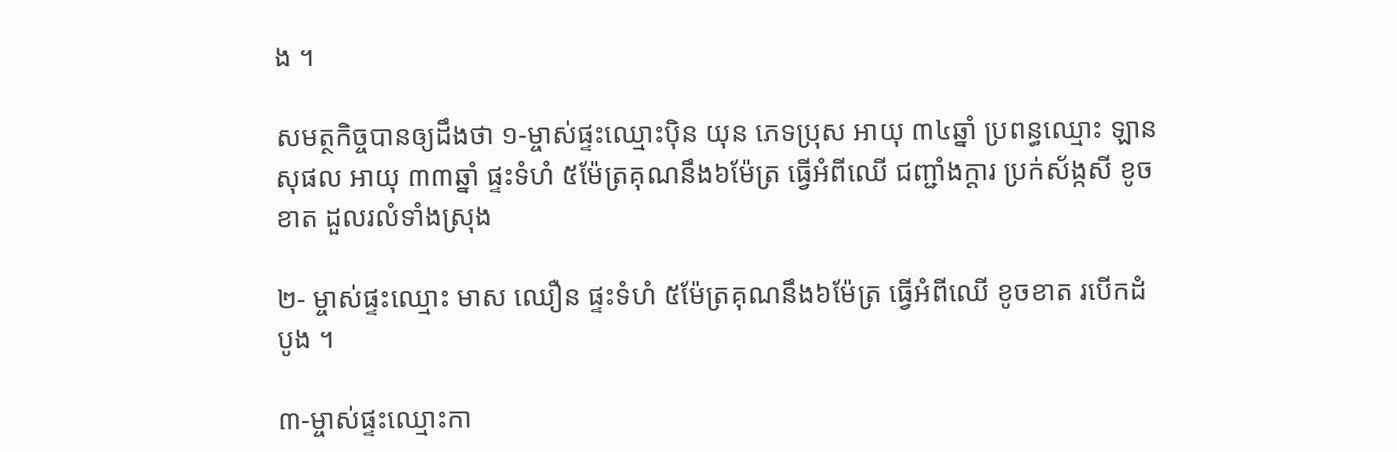ង ។

សមត្ថកិច្ចបានឲ្យដឹងថា ១-ម្ចាស់ផ្ទះឈ្មោះប៉ិន យុន ភេទប្រុស អាយុ ៣៤ឆ្នាំ ប្រពន្ធឈ្មោះ ឡាន សុផល អាយុ ៣៣ឆ្នាំ ផ្ទះទំហំ ៥ម៉ែត្រគុណនឹង៦ម៉ែត្រ ធ្វើអំពីឈើ ជញ្ជាំងក្ដារ ប្រក់ស័ង្កសី ខូចខាត ដួលរលំទាំងស្រុង

២- ម្ចាស់ផ្ទះឈ្មោះ មាស ឈឿន ផ្ទះទំហំ ៥ម៉ែត្រគុណនឹង៦ម៉ែត្រ ធ្វើអំពីឈើ ខូចខាត របើកដំបូង ។

៣-ម្ចាស់ផ្ទះឈ្មោះកា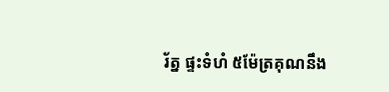រ័ត្ន ផ្ទះទំហំ ៥ម៉ែត្រគុណនឹង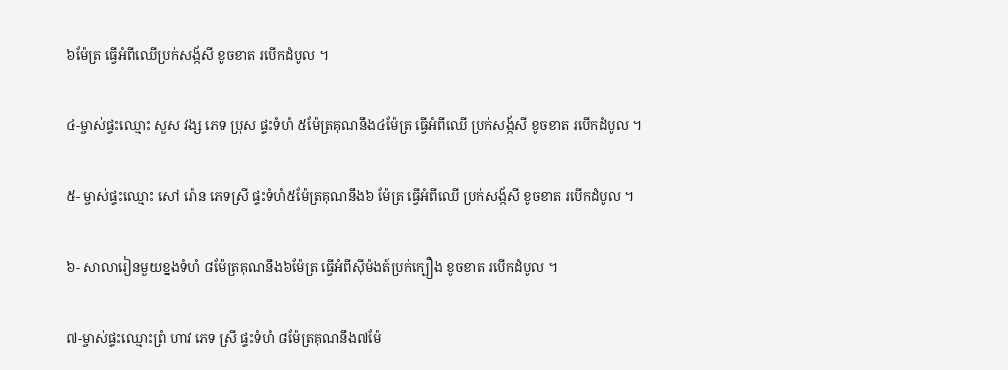៦ម៉ែត្រ ធ្វើអំពីឈើប្រក់សង្ក័សី ខូចខាត របើកដំបូល ។

៤-ម្ចាស់ផ្ទះឈ្មោះ សួស វង្ស ភេទ ប្រុស ផ្ទះទំហំ ៥ម៉ែត្រគុណនឹង៤ម៉ែត្រ ធ្វើអំពីឈើ ប្រក់សង្ក័សី ខូចខាត របើកដំបូល ។

៥- ម្ចាស់ផ្ទះឈ្មោះ សៅ រ៉ោន ភេទស្រី ផ្ទះទំហំ៥ម៉ែត្រគុណនឹង៦ ម៉ែត្រ ធ្វើអំពីឈើ ប្រក់សង្ក័សី ខូចខាត របើកដំបូល ។

៦- សាលារៀនមួយខ្នងទំហំ ៨ម៉ែត្រគុណនឹង៦ម៉ែត្រ ធ្វើអំពីសុីម៉ងត៍ប្រក់ក្បឿង ខូចខាត របើកដំបូល ។

៧-ម្ចាស់ផ្ទះឈ្មោះព្រំ ហាវ ភេទ ស្រី ផ្ទះទំហំ ៨ម៉ែត្រគុណនឹង៧ម៉ែ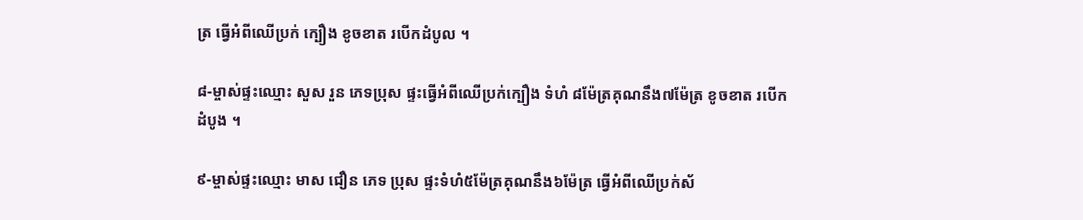ត្រ ធ្វើអំពីឈើប្រក់ ក្បឿង ខូចខាត របើកដំបូល ។

៨-ម្ចាស់ផ្ទះឈ្មោះ សួស រួន ភេទប្រុស ផ្ទះធ្វើអំពីឈើប្រក់ក្បឿង ទំហំ ៨ម៉ែត្រគុណនឹង៧ម៉ែត្រ ខូចខាត របើកដំបូង ។

៩-ម្ចាស់ផ្ទះឈ្មោះ មាស ជឿន ភេទ ប្រុស ផ្ទះទំហំ៥ម៉ែត្រគុណនឹង៦ម៉ែត្រ ធ្វើអំពីឈើប្រក់ស័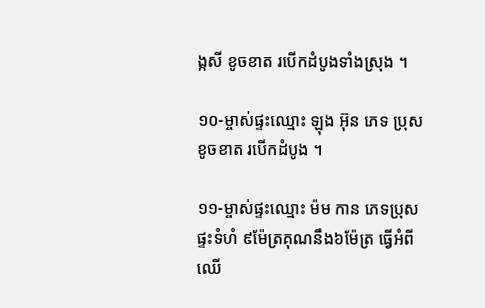ង្កសី ខូចខាត របើកដំបូងទាំងស្រុង ។

១០-ម្ចាស់ផ្ទះឈ្មោះ ឡុង អ៊ុន ភេទ ប្រុស ខូចខាត របើកដំបូង ។

១១-ម្ចាស់ផ្ទះឈ្មោះ ម៉ម កាន ភេទប្រុស ផ្ទះទំហំ ៩ម៉ែត្រគុណនឹង៦ម៉ែត្រ ធ្វើអំពីឈើ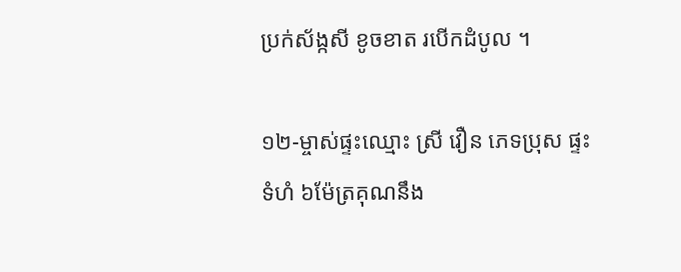ប្រក់ស័ង្កសី ខូចខាត របើកដំបូល ។

១២-ម្ចាស់ផ្ទះឈ្មោះ ស្រី វឿន ភេទប្រុស ផ្ទះទំហំ ៦ម៉ែត្រគុណនឹង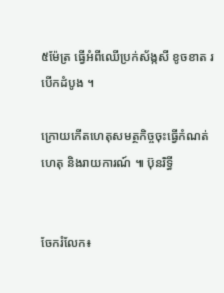៥ម៉ែត្រ ធ្វើអំពីឈើប្រក់ស័ង្កសី ខូចខាត របើកដំបូង ។

ក្រោយកើតហេតុសមត្ថកិច្ចចុះធ្វើកំណត់ហេតុ និងរាយការណ៍ ៕ ប៊ុនរិទ្ធី


ចែករំលែក៖